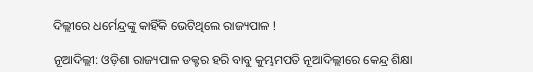ଦିଲ୍ଲୀରେ ଧର୍ମେନ୍ଦ୍ରଙ୍କୁ କାହିଁକି ଭେଟିଥିଲେ ରାଜ୍ୟପାଳ !

ନୂଆଦିଲ୍ଲୀ: ଓଡ଼ିଶା ରାଜ୍ୟପାଳ ଡକ୍ଟର ହରି ବାବୁ କୁମ୍ଭମପତି ନୂଆଦିଲ୍ଲୀରେ କେନ୍ଦ୍ର ଶିକ୍ଷା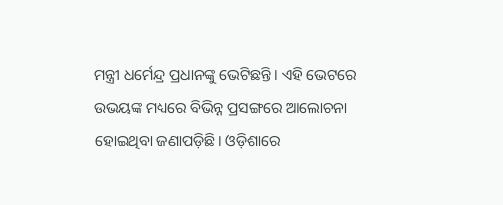ମନ୍ତ୍ରୀ ଧର୍ମେନ୍ଦ୍ର ପ୍ରଧାନଙ୍କୁ ଭେଟିଛନ୍ତି। ଏହି ଭେଟରେ ଉଭୟଙ୍କ ମଧ୍ୟରେ ବିଭିନ୍ନ ପ୍ରସଙ୍ଗରେ ଆଲୋଚନା ହୋଇଥିବା ଜଣାପଡ଼ିଛି। ଓଡ଼ିଶାରେ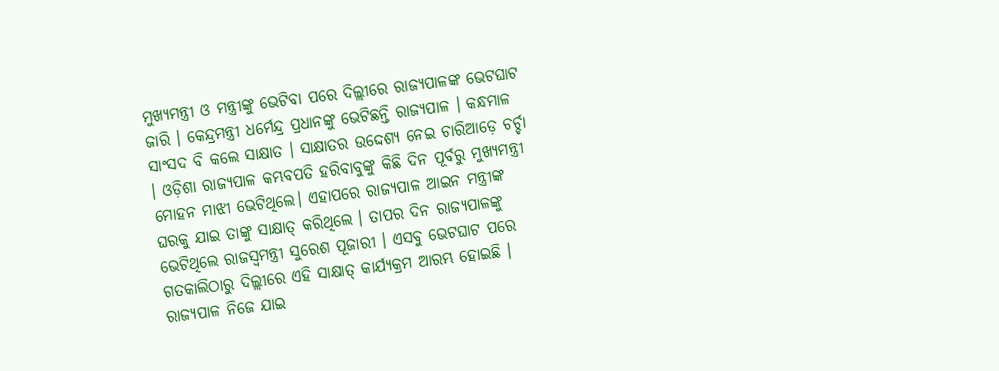ମୁଖ୍ୟମନ୍ତ୍ରୀ ଓ ମନ୍ତ୍ରୀଙ୍କୁ ଭେଟିବା ପରେ ଦିଲ୍ଲୀରେ ରାଜ୍ୟପାଳଙ୍କ ଭେଟଘାଟ ଜାରି । କେନ୍ଦ୍ରମନ୍ତ୍ରୀ ଧର୍ମେନ୍ଦ୍ର ପ୍ରଧାନଙ୍କୁ ଭେଟିଛନ୍ତି ରାଜ୍ଯପାଳ । କନ୍ଧମାଳ ସାଂସଦ ବି କଲେ ସାକ୍ଷାତ । ସାକ୍ଷାତର ଉଦ୍ଦେଶ୍ୟ ନେଇ ଚାରିଆଡ଼େ ଚର୍ଚ୍ଚା । ଓଡ଼ିଶା ରାଜ୍ୟପାଳ କମ୍ଭବପତି ହରିବାବୁଙ୍କୁ କିଛି ଦିନ ପୂର୍ବରୁ ମୁଖ୍ୟମନ୍ତ୍ରୀ ମୋହନ ମାଝୀ ଭେଟିଥିଲେ। ଏହାପରେ ରାଜ୍ୟପାଳ ଆଇନ ମନ୍ତ୍ରୀଙ୍କ ଘରକୁ ଯାଇ ତାଙ୍କୁ ସାକ୍ଷାତ୍ କରିଥିଲେ । ତାପର ଦିନ ରାଜ୍ୟପାଳଙ୍କୁ ଭେଟିଥିଲେ ରାଜସ୍ବମନ୍ତ୍ରୀ ସୁରେଶ ପୂଜାରୀ । ଏସବୁ ଭେଟଘାଟ ପରେ ଗତକାଲିଠାରୁ ଦିଲ୍ଲୀରେ ଏହି ସାକ୍ଷାତ୍ କାର୍ଯ୍ୟକ୍ରମ ଆରମ୍ଭ ହୋଇଛି । ରାଜ୍ୟପାଳ ନିଜେ ଯାଇ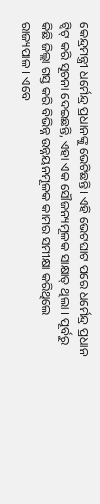କେନ୍ଦ୍ରମନ୍ତ୍ରୀ ଧର୍ମେନ୍ଦ୍ର ପ୍ରଧାନଙ୍କୁ ଭେଟିଛନ୍ତି। ଏହି ଭେଟଘାଟ ପରେ ଧର୍ମେନ୍ଦ୍ର ପ୍ରଧାନ ଟ୍ବିଟ୍ କରି ସୂଚନା ଦେଇଛନ୍ତି, ଏହା ଏକ ସୌଜନ୍ୟମୂଳକ ସାକ୍ଷାତ୍ ଥିଲା । ପୂର୍ବରୁ କିଛି ଜିଲ୍ଲା ଗସ୍ତ କରି ବିଭିନ୍ନ ଉନ୍ନୟନମୂଳକ କାମର ସମୀକ୍ଷା କରିଥିଲେ ରାଜ୍ୟପାଳ । ଏବେ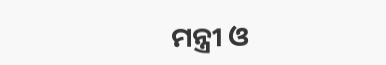ମନ୍ତ୍ରୀ ଓ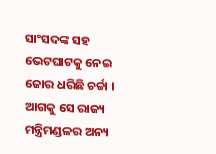ସାଂସଦଙ୍କ ସହ ଭେଟଘାଟକୁ ନେଇ ଜୋର ଧରିଛି ଚର୍ଚ୍ଚା । ଆଗକୁ ସେ ରାଜ୍ୟ ମନ୍ତ୍ରିମଣ୍ଡଳର ଅନ୍ୟ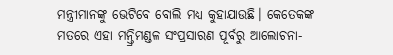ମନ୍ତ୍ରୀମାନଙ୍କୁ ଭେଟିବେ ବୋଲି ମଧ୍ୟ କୁହାଯାଉଛି। କେତେକଙ୍କ ମତରେ ଏହା ମନ୍ତ୍ରିମଣ୍ଡଳ ସଂପ୍ରସାରଣ ପୂର୍ବରୁ ଆଲୋଚନା-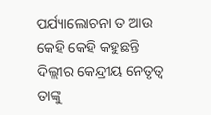ପର୍ଯ୍ୟାଲୋଚନା ତ ଆଉ କେହି କେହି କହୁଛନ୍ତି ଦିଲ୍ଲୀର କେନ୍ଦ୍ରୀୟ ନେତୃତ୍ବ ତାଙ୍କୁ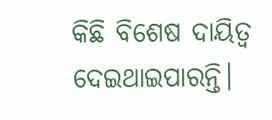କିଛି ବିଶେଷ ଦାୟିତ୍ବ ଦେଇଥାଇପାରନ୍ତି।